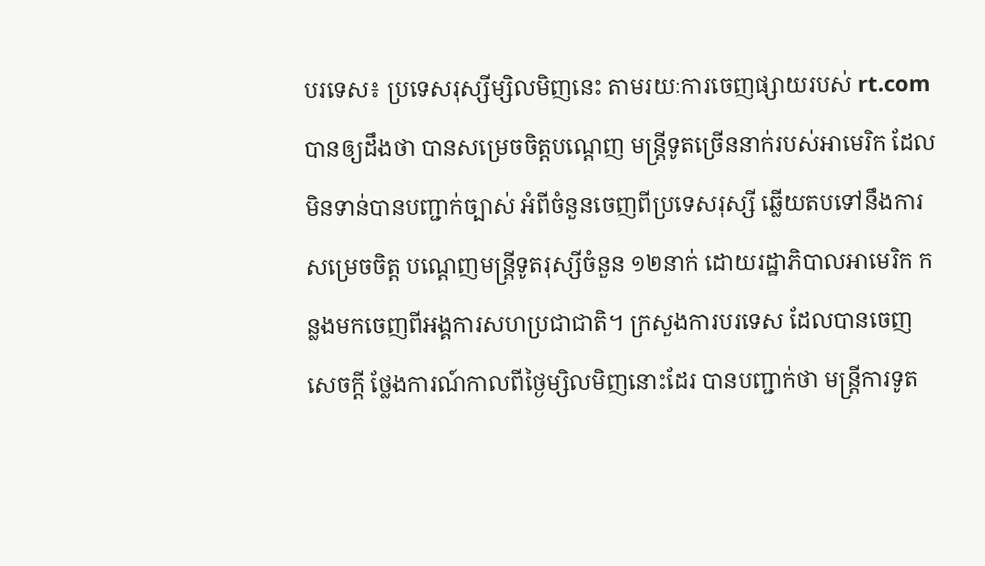បរទេស៖ ប្រទេសរុស្សីម្សិលមិញនេះ តាមរយៈការចេញផ្សាយរបស់ rt.com បានឲ្យដឹងថា បានសម្រេចចិត្តបណ្តេញ មន្ត្រីទូតច្រើននាក់របស់អាមេរិក ដែលមិនទាន់បានបញ្ជាក់ច្បាស់ អំពីចំនួនចេញពីប្រទេសរុស្សី ឆ្លើយតបទៅនឹងការសម្រេចចិត្ត បណ្តេញមន្ត្រីទូតរុស្សីចំនួន ១២នាក់ ដោយរដ្ឋាភិបាលអាមេរិក កន្លងមកចេញពីអង្គការសហប្រជាជាតិ។ ក្រសួងការបរទេស ដែលបានចេញសេចក្តី ថ្លែងការណ៍កាលពីថ្ងៃម្សិលមិញនោះដែរ បានបញ្ជាក់ថា មន្ត្រីការទូត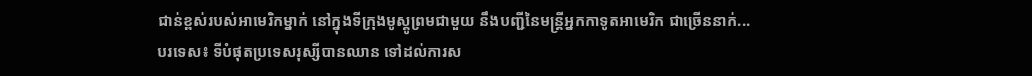ជាន់ខ្ពស់របស់អាមេរិកម្នាក់ នៅក្នុងទីក្រុងមូស្គូព្រមជាមួយ នឹងបញ្ជីនៃមន្ត្រីអ្នកកាទូតអាមេរិក ជាច្រើននាក់...
បរទេស៖ ទីបំផុតប្រទេសរុស្សីបានឈាន ទៅដល់ការស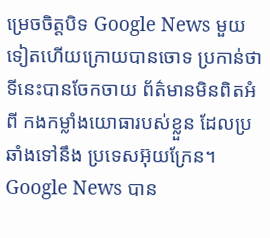ម្រេចចិត្តបិទ Google News មួយទៀតហើយក្រោយបានចោទ ប្រកាន់ថាទីនេះបានចែកចាយ ព័ត៌មានមិនពិតអំពី កងកម្លាំងយោធារបស់ខ្លួន ដែលប្រឆាំងទៅនឹង ប្រទេសអ៊ុយក្រែន។ Google News បាន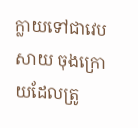ក្លាយទៅជាវេបសាយ ចុងក្រោយដែលត្រូ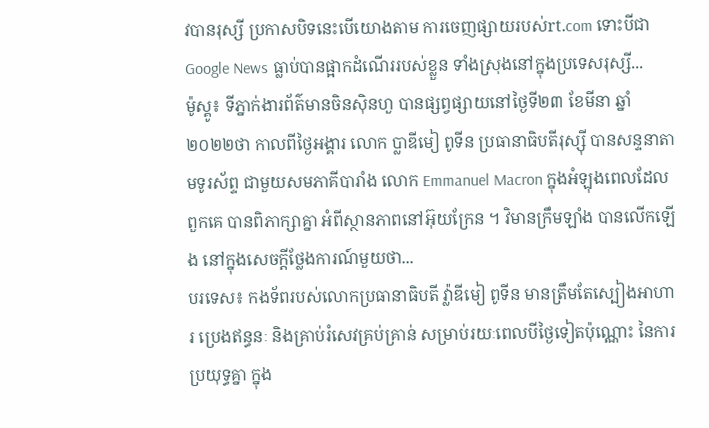វបានរុស្សី ប្រកាសបិទនេះបើយោងតាម ការចេញផ្សាយរបស់rt.com ទោះបីជា Google News ធ្លាប់បានផ្អាកដំណើររបស់ខ្លួន ទាំងស្រុងនៅក្នុងប្រទេសរុស្សី...
ម៉ូស្គូ៖ ទីភ្នាក់ងារព័ត៌មានចិនស៊ិនហួ បានផ្សព្វផ្សាយនៅថ្ងៃទី២៣ ខែមីនា ឆ្នាំ២០២២ថា កាលពីថ្ងៃអង្គារ លោក ប្លាឌីមៀ ពូទីន ប្រធានាធិបតីរុស្ស៊ី បានសន្ទនាតាមទូរស័ព្ទ ជាមួយសមភាគីបារាំង លោក Emmanuel Macron ក្នុងអំឡុងពេលដែលពួកគេ បានពិភាក្សាគ្នា អំពីស្ថានភាពនៅអ៊ុយក្រែន ។ វិមានក្រឹមឡាំង បានលើកឡើង នៅក្នុងសេចក្តីថ្លែងការណ៍មួយថា...
បរទេស៖ កងទ័ពរបស់លោកប្រធានាធិបតី វ្ល៉ាឌីមៀ ពូទីន មានត្រឹមតែស្បៀងអាហារ ប្រេងឥន្ធនៈ និងគ្រាប់រំសេវគ្រប់គ្រាន់ សម្រាប់រយៈពេលបីថ្ងៃទៀតប៉ុណ្ណោះ នៃការប្រយុទ្ធគ្នា ក្នុង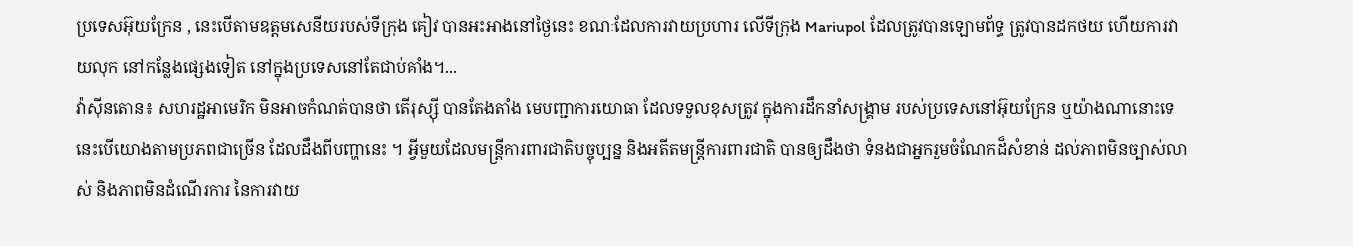ប្រទេសអ៊ុយក្រែន , នេះបើតាមឧត្តមសេនីយរបស់ទីក្រុង គៀវ បានអះអាងនៅថ្ងៃនេះ ខណៈដែលការវាយប្រហារ លើទីក្រុង Mariupol ដែលត្រូវបានឡោមព័ទ្ធ ត្រូវបានដកថយ ហើយការវាយលុក នៅកន្លែងផ្សេងទៀត នៅក្នុងប្រទេសនៅតែជាប់គាំង។...
វ៉ាស៊ីនតោន៖ សហរដ្ឋអាមេរិក មិនអាចកំណត់បានថា តើរុស្ស៊ី បានតែងតាំង មេបញ្ជាការយោធា ដែលទទួលខុសត្រូវ ក្នុងការដឹកនាំសង្រ្គាម របស់ប្រទេសនៅអ៊ុយក្រែន ឬយ៉ាងណានោះទេ នេះបើយោងតាមប្រភពជាច្រើន ដែលដឹងពីបញ្ហានេះ ។ អ្វីមួយដែលមន្ត្រីការពារជាតិបច្ចុប្បន្ន និងអតីតមន្រ្តីការពារជាតិ បានឲ្យដឹងថា ទំនងជាអ្នករួមចំណែកដ៏សំខាន់ ដល់ភាពមិនច្បាស់លាស់ និងភាពមិនដំណើរការ នៃការវាយ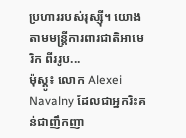ប្រហាររបស់រុស្ស៊ី។ យោងតាមមន្ត្រីការពារជាតិអាមេរិក ពីររូប...
ម៉ុស្គូ៖ លោក Alexei Navalny ដែលជាអ្នករិះគន់ជាញឹកញា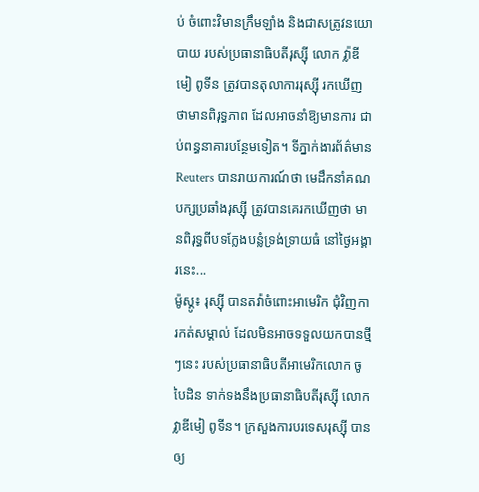ប់ ចំពោះវិមានក្រឹមឡាំង និងជាសត្រូវនយោបាយ របស់ប្រធានាធិបតីរុស្ស៊ី លោក វ្ល៉ាឌីមៀ ពូទីន ត្រូវបានតុលាការរុស្ស៊ី រកឃើញថាមានពិរុទ្ធភាព ដែលអាចនាំឱ្យមានការ ជាប់ពន្ធនាគារបន្ថែមទៀត។ ទីភ្នាក់ងារព័ត៌មាន Reuters បានរាយការណ៍ថា មេដឹកនាំគណបក្សប្រឆាំងរុស្ស៊ី ត្រូវបានគេរកឃើញថា មានពិរុទ្ធពីបទក្លែងបន្លំទ្រង់ទ្រាយធំ នៅថ្ងៃអង្គារនេះ...
ម៉ូស្គូ៖ រុស្ស៊ី បានតវ៉ាចំពោះអាមេរិក ជុំវិញការកត់សម្គាល់ ដែលមិនអាចទទួលយកបានថ្មីៗនេះ របស់ប្រធានាធិបតីអាមេរិកលោក ចូ បៃដិន ទាក់ទងនឹងប្រធានាធិបតីរុស្ស៊ី លោក វ្លាឌីមៀ ពូទីន។ ក្រសួងការបរទេសរុស្ស៊ី បានឲ្យ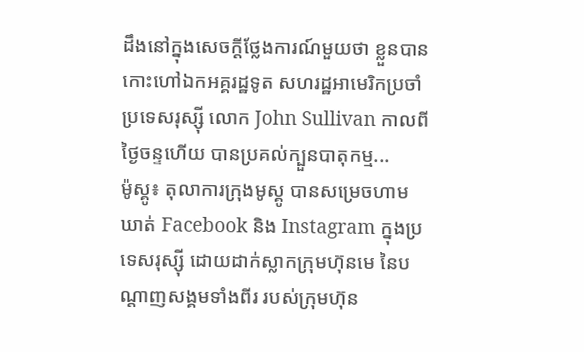ដឹងនៅក្នុងសេចក្តីថ្លែងការណ៍មួយថា ខ្លួនបានកោះហៅឯកអគ្គរដ្ឋទូត សហរដ្ឋអាមេរិកប្រចាំ ប្រទេសរុស្ស៊ី លោក John Sullivan កាលពីថ្ងៃចន្ទហើយ បានប្រគល់ក្បួនបាតុកម្ម...
ម៉ូស្គូ៖ តុលាការក្រុងមូស្គូ បានសម្រេចហាមឃាត់ Facebook និង Instagram ក្នុងប្រទេសរុស្ស៊ី ដោយដាក់ស្លាកក្រុមហ៊ុនមេ នៃបណ្តាញសង្គមទាំងពីរ របស់ក្រុមហ៊ុន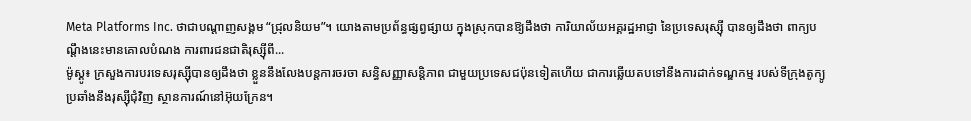Meta Platforms Inc. ថាជាបណ្ដាញសង្គម “ជ្រុលនិយម”។ យោងតាមប្រព័ន្ធផ្សព្វផ្សាយ ក្នុងស្រុកបានឱ្យដឹងថា ការិយាល័យអគ្គរដ្ឋអាជ្ញា នៃប្រទេសរុស្ស៊ី បានឲ្យដឹងថា ពាក្យបណ្តឹងនេះមានគោលបំណង ការពារជនជាតិរុស្ស៊ីពី...
ម៉ូស្គូ៖ ក្រសួងការបរទេសរុស្ស៊ីបានឲ្យដឹងថា ខ្លួននឹងលែងបន្តការចរចា សន្ធិសញ្ញាសន្តិភាព ជាមួយប្រទេសជប៉ុនទៀតហើយ ជាការឆ្លើយតបទៅនឹងការដាក់ទណ្ឌកម្ម របស់ទីក្រុងតូក្យូ ប្រឆាំងនឹងរុស្ស៊ីជុំវិញ ស្ថានការណ៍នៅអ៊ុយក្រែន។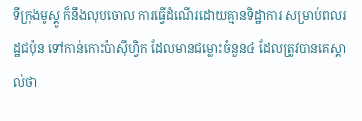ទីក្រុងមូស្គូ ក៏នឹងលុបចោល ការធ្វើដំណើរដោយគ្មានទិដ្ឋាការ សម្រាប់ពលរដ្ឋជប៉ុន ទៅកាន់កោះប៉ាស៊ីហ្វិក ដែលមានជម្លោះចំនួន៤ ដែលត្រូវបានគេស្គាល់ថា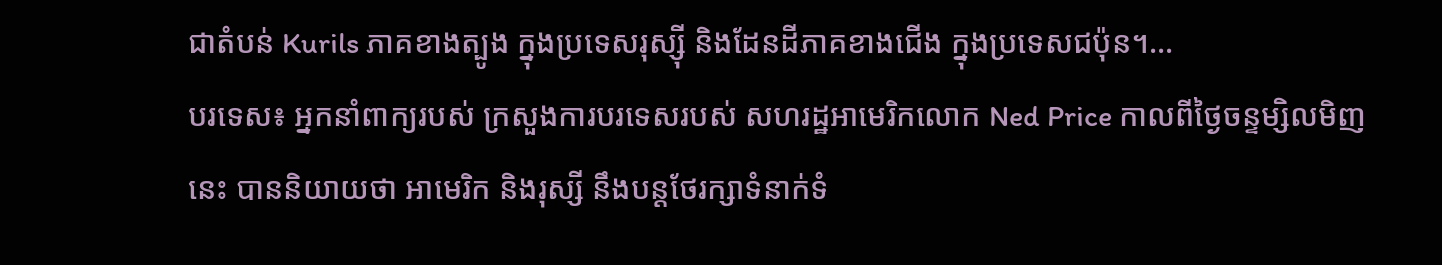ជាតំបន់ Kurils ភាគខាងត្បូង ក្នុងប្រទេសរុស្ស៊ី និងដែនដីភាគខាងជើង ក្នុងប្រទេសជប៉ុន។...
បរទេស៖ អ្នកនាំពាក្យរបស់ ក្រសួងការបរទេសរបស់ សហរដ្ឋអាមេរិកលោក Ned Price កាលពីថ្ងៃចន្ទម្សិលមិញនេះ បាននិយាយថា អាមេរិក និងរុស្សី នឹងបន្តថែរក្សាទំនាក់ទំ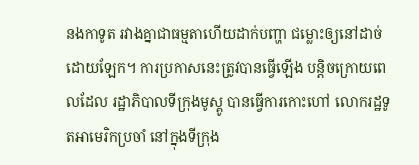នងកាទូត រវាងគ្នាជាធម្មតាហើយដាក់បញ្ហា ជម្លោះឲ្យនៅដាច់ដោយឡែក។ ការប្រកាសនេះត្រូវបានធ្វើឡើង បន្តិចក្រោយពេលដែល រដ្ឋាភិបាលទីក្រុងមូស្គូ បានធ្វើការកោះហៅ លោករដ្ឋទូតអាមេរិកប្រចាំ នៅក្នុងទីក្រុង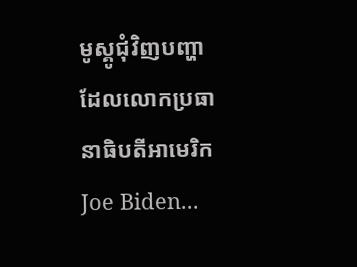មូស្គូជុំវិញបញ្ហា ដែលលោកប្រធានាធិបតីអាមេរិក Joe Biden...